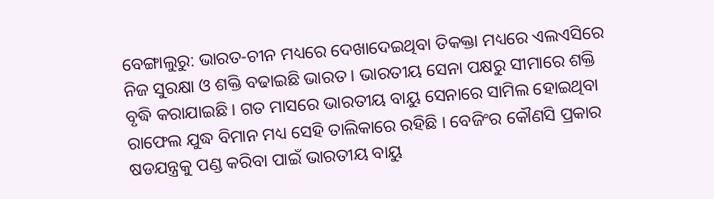ବେଙ୍ଗାଲୁରୁ: ଭାରତ-ଚୀନ ମଧ୍ୟରେ ଦେଖାଦେଇଥିବା ତିକକ୍ତା ମଧ୍ୟରେ ଏଲଏସିରେ ନିଜ ସୁରକ୍ଷା ଓ ଶକ୍ତି ବଢାଇଛି ଭାରତ । ଭାରତୀୟ ସେନା ପକ୍ଷରୁ ସୀମାରେ ଶକ୍ତି ବୃଦ୍ଧି କରାଯାଇଛି । ଗତ ମାସରେ ଭାରତୀୟ ବାୟୁ ସେନାରେ ସାମିଲ ହୋଇଥିବା ରାଫେଲ ଯୁଦ୍ଧ ବିମାନ ମଧ୍ୟ ସେହି ତାଲିକାରେ ରହିଛି । ବେଜିଂର କୌଣସି ପ୍ରକାର ଷଡଯନ୍ତ୍ରକୁ ପଣ୍ଡ କରିବା ପାଇଁ ଭାରତୀୟ ବାୟୁ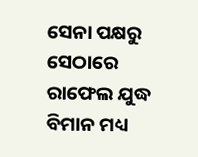ସେନା ପକ୍ଷରୁ ସେଠାରେ ରାଫେଲ ଯୁଦ୍ଧ ବିମାନ ମଧ୍ୟ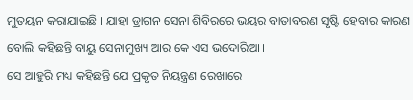ମୁତୟନ କରାଯାଇଛି । ଯାହା ଡ୍ରାଗନ ସେନା ଶିବିରରେ ଭୟର ବାତାବରଣ ସୃଷ୍ଟି ହେବାର କାରଣ ବୋଲି କହିଛନ୍ତି ବାୟୁ ସେନାମୁଖ୍ୟ ଆର କେ ଏସ ଭଦୋରିଆ ।
ସେ ଆହୁରି ମଧ୍ୟ କହିଛନ୍ତି ଯେ ପ୍ରକୃତ ନିୟନ୍ତ୍ରଣ ରେଖାରେ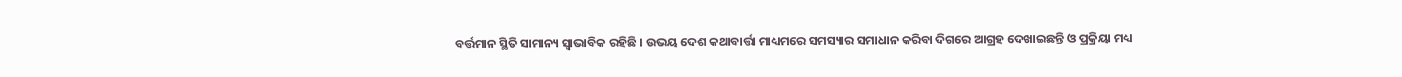ବର୍ତ୍ତମାନ ସ୍ଥିତି ସାମାନ୍ୟ ସ୍ବାଭାବିକ ରହିଛି । ଉଭୟ ଦେଶ କଥାବାର୍ତ୍ତା ମାଧ୍ୟମରେ ସମସ୍ୟାର ସମାଧାନ କରିବା ଦିଗରେ ଆଗ୍ରହ ଦେଖାଇଛନ୍ତି ଓ ପ୍ରକ୍ରିୟା ମଧ୍ୟ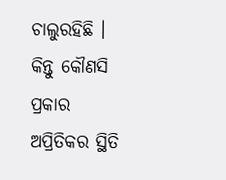ଚାଲୁରହିଛି । କିନ୍ତୁ କୌଣସି ପ୍ରକାର ଅପ୍ରିତିକର ସ୍ଥିତି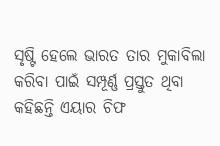ସୃଷ୍ଟି ହେଲେ ଭାରତ ତାର ମୁକାବିଲା କରିବା ପାଇଁ ସମ୍ପୂର୍ଣ୍ଣ ପ୍ରସ୍ତୁତ ଥିବା କହିଛନ୍ତି ଏୟାର ଚିଫ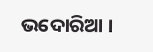ଭଦୋରିଆ ।